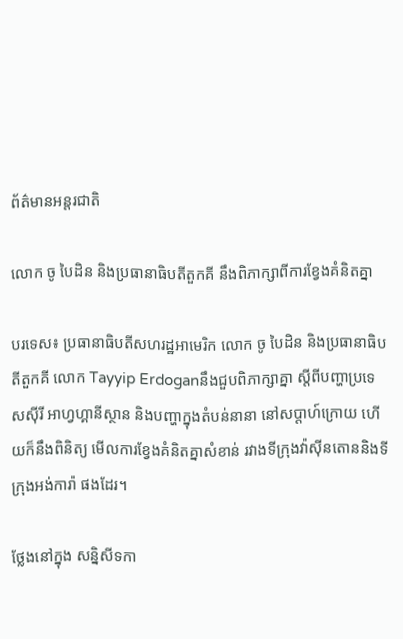ព័ត៌មានអន្តរជាតិ

លោក ចូ បៃដិន និងប្រធានាធិបតីតួកគី នឹងពិភាក្សាពីការខ្វែងគំនិតគ្នា

បរទេស៖ ប្រធានាធិបតីសហរដ្ឋអាមេរិក លោក ចូ បៃដិន និងប្រធានាធិបតីតួកគី លោក Tayyip Erdoganនឹងជួបពិភាក្សាគ្នា ស្តីពីបញ្ហាប្រទេសស៊ីរី អាហ្វហ្គានីស្ថាន និងបញ្ហាក្នុងតំបន់នានា នៅសប្ដាហ៍ក្រោយ ហើយក៏នឹងពិនិត្យ មើលការខ្វែងគំនិតគ្នាសំខាន់ រវាងទីក្រុងវ៉ាស៊ីនតោននិងទីក្រុងអង់ការ៉ា ផងដែរ។

ថ្លែងនៅក្នុង សន្និសីទកា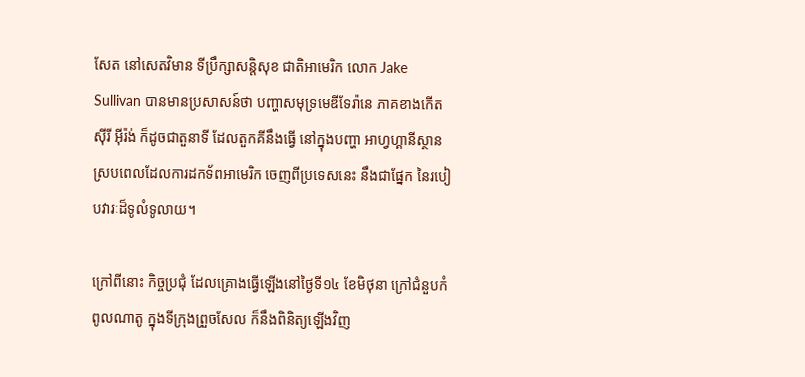សែត នៅសេតវិមាន ទីប្រឹក្សាសន្តិសុខ ជាតិអាមេរិក លោក Jake Sullivan បានមានប្រសាសន៍ថា បញ្ហាសមុទ្រមេឌីទែរ៉ានេ ភាគខាងកើត ស៊ីរី អ៊ីរ៉ង់ ក៏ដូចជាតួនាទី ដែលតួកគីនឹងធ្វើ នៅក្នុងបញ្ហា អាហ្វហ្គានីស្ថាន ស្របពេលដែលការដកទ័ពអាមេរិក ចេញពីប្រទេសនេះ នឹងជាផ្នែក នៃរបៀបវារៈដ៏ទូលំទូលាយ។

ក្រៅពីនោះ កិច្ចប្រជុំ ដែលគ្រោងធ្វើឡើងនៅថ្ងៃទី១៤ ខែមិថុនា ក្រៅជំនួបកំពូលណាតូ ក្នុងទីក្រុងព្រួចសែល ក៏នឹងពិនិត្យឡើងវិញ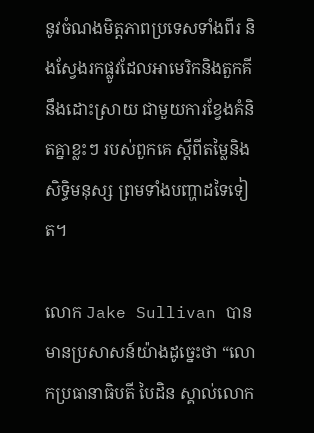នូវចំណងមិត្តភាពប្រទេសទាំងពីរ និងស្វែងរកផ្លូវដែលអាមេរិកនិងតួកគី នឹងដោះស្រាយ ជាមួយការខ្វែងគំនិតគ្នាខ្លះៗ របស់ពួកគេ ស្តីពីតម្លៃនិងសិទ្ធិមនុស្ស ព្រមទាំងបញ្ហាដទៃទៀត។

លោក Jake Sullivan បានមានប្រសាសន៍យ៉ាងដូច្នេះថា “លោកប្រធានាធិបតី បៃដិន ស្គាល់លោក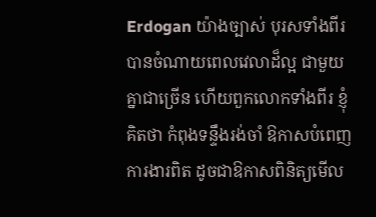Erdogan យ៉ាងច្បាស់ បុរសទាំងពីរ បានចំណាយពេលវេលាដ៏ល្អ ជាមួយគ្នាជាច្រើន ហើយពួកលោកទាំងពីរ ខ្ញុំគិតថា កំពុងទន្ទឹងរង់ចាំ ឱកាសបំពេញការងារពិត ដូចជាឱកាសពិនិត្យមើល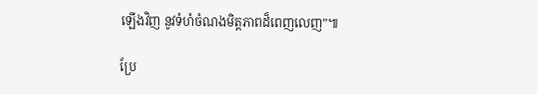ឡើងវិញ នូវទំហំចំណងមិត្តភាពដ៏ពេញលេញ”៕

ប្រែ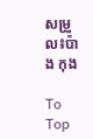សម្រួល៖ប៉ាង កុង

To Top